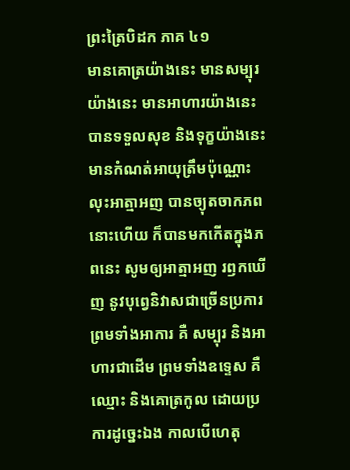ព្រះត្រៃបិដក ភាគ ៤១
មានគោត្រយ៉ាងនេះ មានសម្បុរយ៉ាងនេះ មានអាហារយ៉ាងនេះ បានទទួលសុខ និងទុក្ខយ៉ាងនេះ មានកំណត់អាយុត្រឹមប៉ុណ្ណោះ លុះអាត្មាអញ បានច្យុតចាកភពនោះហើយ ក៏បានមកកើតក្នុងភពនេះ សូមឲ្យអាត្មាអញ រឭកឃើញ នូវបុព្វេនិវាសជាច្រើនប្រការ ព្រមទាំងអាការ គឺ សម្បុរ និងអាហារជាដើម ព្រមទាំងឧទ្ទេស គឺឈ្មោះ និងគោត្រកូល ដោយប្រការដូច្នេះឯង កាលបើហេតុ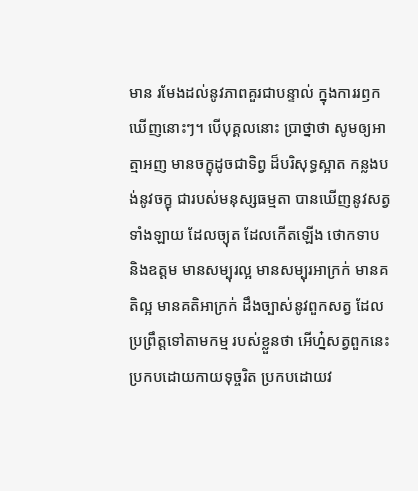មាន រមែងដល់នូវភាពគួរជាបន្ទាល់ ក្នុងការរឭកឃើញនោះៗ។ បើបុគ្គលនោះ ប្រាថ្នាថា សូមឲ្យអាត្មាអញ មានចក្ខុដូចជាទិព្វ ដ៏បរិសុទ្ធស្អាត កន្លងបង់នូវចក្ខុ ជារបស់មនុស្សធម្មតា បានឃើញនូវសត្វទាំងឡាយ ដែលច្យុត ដែលកើតឡើង ថោកទាប និងឧត្តម មានសម្បុរល្អ មានសម្បុរអាក្រក់ មានគតិល្អ មានគតិអាក្រក់ ដឹងច្បាស់នូវពួកសត្វ ដែលប្រព្រឹត្តទៅតាមកម្ម របស់ខ្លួនថា អើហ្ន៎សត្វពួកនេះ ប្រកបដោយកាយទុច្ចរិត ប្រកបដោយវ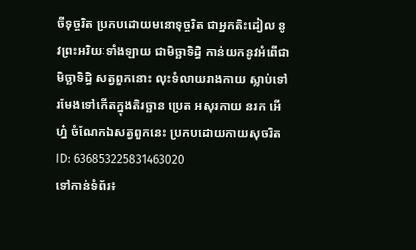ចីទុច្ចរិត ប្រកបដោយមនោទុច្ចរិត ជាអ្នកតិះដៀល នូវព្រះអរិយៈទាំងឡាយ ជាមិច្ឆាទិដ្ធិ កាន់យកនូវអំពើជាមិច្ឆាទិដ្ធិ សត្វពួកនោះ លុះទំលាយរាងកាយ ស្លាប់ទៅ រមែងទៅកើតក្នុងតិរច្ឆាន ប្រេត អសុរកាយ នរក អើហ្ន៎ ចំណែកឯសត្វពួកនេះ ប្រកបដោយកាយសុចរិត
ID: 636853225831463020
ទៅកាន់ទំព័រ៖